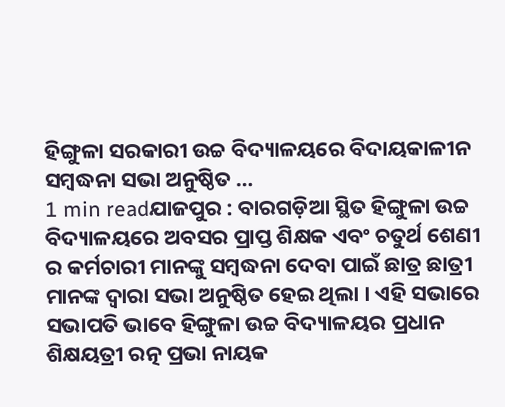ହିଙ୍ଗୁଳା ସରକାରୀ ଉଚ୍ଚ ବିଦ୍ୟାଳୟରେ ବିଦାୟକାଳୀନ ସମ୍ବଦ୍ଧନା ସଭା ଅନୁଷ୍ଠିତ …
1 min readଯାଜପୁର : ବାରଗଡ଼ିଆ ସ୍ଥିତ ହିଙ୍ଗୁଳା ଉଚ୍ଚ ବିଦ୍ୟାଳୟରେ ଅବସର ପ୍ରାପ୍ତ ଶିକ୍ଷକ ଏବଂ ଚତୁର୍ଥ ଶେଣୀ ର କର୍ମଚାରୀ ମାନଙ୍କୁ ସମ୍ବଦ୍ଧନା ଦେବା ପାଇଁ ଛାତ୍ର ଛାତ୍ରୀ ମାନଙ୍କ ଦ୍ୱାରା ସଭା ଅନୁଷ୍ଠିତ ହେଇ ଥିଲା । ଏହି ସଭାରେ ସଭାପତି ଭାବେ ହିଙ୍ଗୁଳା ଉଚ୍ଚ ବିଦ୍ୟାଳୟର ପ୍ରଧାନ ଶିକ୍ଷୟତ୍ରୀ ରତ୍ନ ପ୍ରଭା ନାୟକ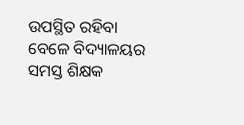ଉପସ୍ଥିତ ରହିବା ବେଳେ ବିଦ୍ୟାଳୟର ସମସ୍ତ ଶିକ୍ଷକ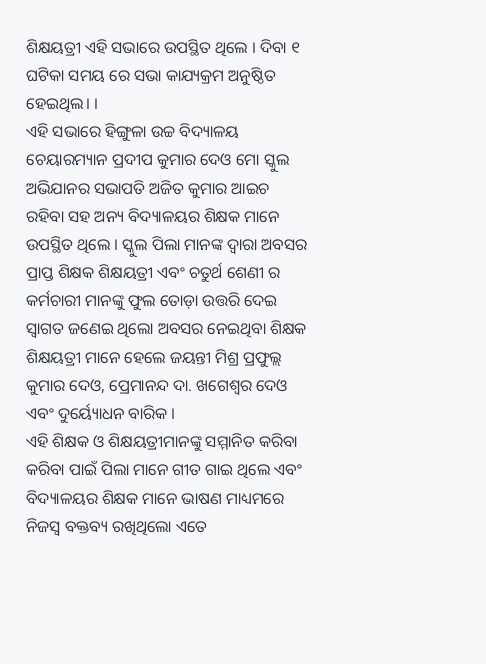ଶିକ୍ଷୟତ୍ରୀ ଏହି ସଭାରେ ଉପସ୍ଥିତ ଥିଲେ । ଦିବା ୧ ଘଟିକା ସମୟ ରେ ସଭା କାଯ୍ୟକ୍ରମ ଅନୁଷ୍ଠିତ ହେଇଥିଲ। ।
ଏହି ସଭାରେ ହିଙ୍ଗୁଳା ଉଚ୍ଚ ବିଦ୍ୟାଳୟ ଚେୟାରମ୍ୟାନ ପ୍ରଦୀପ କୁମାର ଦେଓ ମୋ ସ୍କୁଲ ଅଭିଯାନର ସଭାପତି ଅଜିତ କୁମାର ଆଇଚ ରହିବା ସହ ଅନ୍ୟ ବିଦ୍ୟାଳୟର ଶିକ୍ଷକ ମାନେ ଉପସ୍ଥିତ ଥିଲେ । ସ୍କୁଲ ପିଲା ମାନଙ୍କ ଦ୍ୱାରା ଅବସର ପ୍ରାପ୍ତ ଶିକ୍ଷକ ଶିକ୍ଷୟତ୍ରୀ ଏବଂ ଚତୁର୍ଥ ଶେଣୀ ର କର୍ମଚାରୀ ମାନଙ୍କୁ ଫୁଲ ତୋଡ଼ା ଉତ୍ତରି ଦେଇ ସ୍ୱାଗତ ଜଣେଇ ଥିଲୋ ଅବସର ନେଇଥିବା ଶିକ୍ଷକ ଶିକ୍ଷୟତ୍ରୀ ମାନେ ହେଲେ ଜୟନ୍ତୀ ମିଶ୍ର ପ୍ରଫୁଲ୍ଲ କୁମାର ଦେଓ, ପ୍ରେମାନନ୍ଦ ଦା. ଖଗେଶ୍ୱର ଦେଓ ଏବଂ ଦୁର୍ୟ୍ୟୋଧନ ବାରିକ ।
ଏହି ଶିକ୍ଷକ ଓ ଶିକ୍ଷୟତ୍ରୀମାନଙ୍କୁ ସମ୍ମାନିତ କରିବା କରିବା ପାଇଁ ପିଲା ମାନେ ଗୀତ ଗାଇ ଥିଲେ ଏବଂ ବିଦ୍ୟାଳୟର ଶିକ୍ଷକ ମାନେ ଭାଷଣ ମାଧ୍ୟମରେ ନିଜସ୍ଵ ବକ୍ତବ୍ୟ ରଖିଥିଲୋ ଏତେ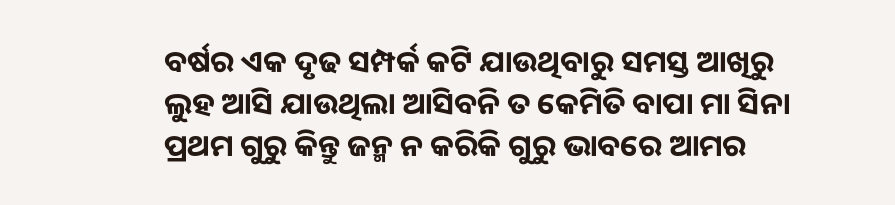ବର୍ଷର ଏକ ଦୃଢ ସମ୍ପର୍କ କଟି ଯାଉଥିବାରୁ ସମସ୍ତ ଆଖିରୁ ଲୁହ ଆସି ଯାଉଥିଲା ଆସିବନି ତ କେମିତି ବାପା ମା ସିନା ପ୍ରଥମ ଗୁରୁ କିନ୍ତୁ ଜନ୍ମ ନ କରିକି ଗୁରୁ ଭାବରେ ଆମର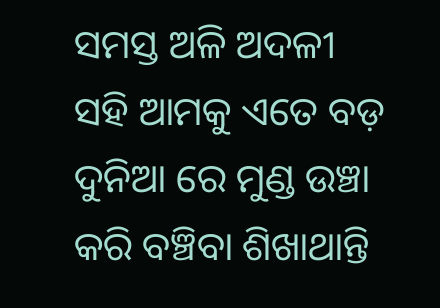ସମସ୍ତ ଅଳି ଅଦଳୀ ସହି ଆମକୁ ଏତେ ବଡ଼ ଦୁନିଆ ରେ ମୁଣ୍ଡ ଉଞ୍ଚା କରି ବଞ୍ଚିବା ଶିଖାଥାନ୍ତି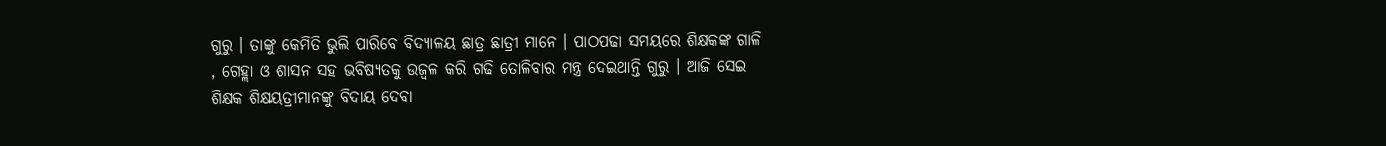ଗୁରୁ । ତାଙ୍କୁ କେମିତି ଭୁଲି ପାରିବେ ବିଦ୍ୟାଳୟ ଛାତ୍ର ଛାତ୍ରୀ ମାନେ । ପାଠପଢା ସମୟରେ ଶିକ୍ଷକଙ୍କ ଗାଳି , ଗେହ୍ଲା ଓ ଶାସନ ସହ ଭବିଷ୍ୟତକୁ ଉଜ୍ୱଳ କରି ଗଢି ତୋଳିବାର ମନ୍ତ୍ର ଦେଇଥାନ୍ତି ଗୁରୁ । ଆଜି ସେଇ ଶିକ୍ଷକ ଶିକ୍ଷୟତ୍ରୀମାନଙ୍କୁ ବିଦାୟ ଦେବା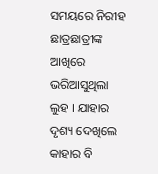ସମୟରେ ନିରୀହ ଛାତ୍ରଛାତ୍ରୀଙ୍କ ଆଖିରେ ଭରିଆସୁଥିଲା ଲୁହ । ଯାହାର ଦୃଶ୍ୟ ଦେଖିଲେ କାହାର ବି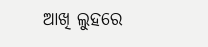ଆଖି ଲୁହରେ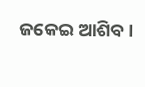ଜକେଇ ଆଶିବ ।